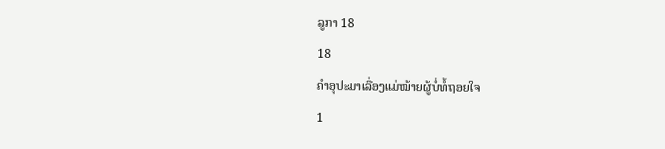ລູກາ 18
18
ຄຳອຸປະມາເລື່ອງແມ່ໝ້າຍຜູ້ບໍ່ທໍ້ຖອຍໃຈ
1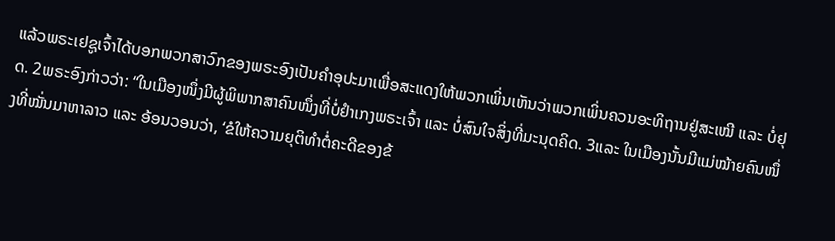ແລ້ວພຣະເຢຊູເຈົ້າໄດ້ບອກພວກສາວົກຂອງພຣະອົງເປັນຄຳອຸປະມາເພື່ອສະແດງໃຫ້ພວກເພິ່ນເຫັນວ່າພວກເພິ່ນຄວນອະທິຖານຢູ່ສະເໝີ ແລະ ບໍ່ຢຸດ. 2ພຣະອົງກ່າວວ່າ: “ໃນເມືອງໜຶ່ງມີຜູ້ພິພາກສາຄົນໜຶ່ງທີ່ບໍ່ຢຳເກງພຣະເຈົ້າ ແລະ ບໍ່ສົນໃຈສິ່ງທີ່ມະນຸດຄິດ. 3ແລະ ໃນເມືອງນັ້ນມີແມ່ໝ້າຍຄົນໜຶ່ງທີ່ໝັ່ນມາຫາລາວ ແລະ ອ້ອນວອນວ່າ, ‘ຂໍໃຫ້ຄວາມຍຸຕິທຳຕໍ່ຄະດີຂອງຂ້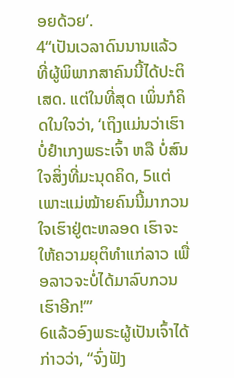ອຍດ້ວຍ’.
4“ເປັນເວລາດົນນານແລ້ວທີ່ຜູ້ພິພາກສາຄົນນີ້ໄດ້ປະຕິເສດ. ແຕ່ໃນທີ່ສຸດ ເພິ່ນກໍຄິດໃນໃຈວ່າ, ‘ເຖິງແມ່ນວ່າເຮົາບໍ່ຢຳເກງພຣະເຈົ້າ ຫລື ບໍ່ສົນໃຈສິ່ງທີ່ມະນຸດຄິດ, 5ແຕ່ເພາະແມ່ໝ້າຍຄົນນີ້ມາກວນໃຈເຮົາຢູ່ຕະຫລອດ ເຮົາຈະໃຫ້ຄວາມຍຸຕິທຳແກ່ລາວ ເພື່ອລາວຈະບໍ່ໄດ້ມາລົບກວນເຮົາອີກ!’”
6ແລ້ວອົງພຣະຜູ້ເປັນເຈົ້າໄດ້ກ່າວວ່າ, “ຈົ່ງຟັງ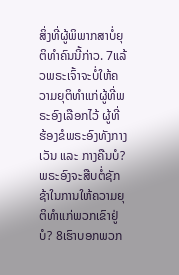ສິ່ງທີ່ຜູ້ພິພາກສາບໍ່ຍຸຕິທຳຄົນນີ້ກ່າວ. 7ແລ້ວພຣະເຈົ້າຈະບໍ່ໃຫ້ຄວາມຍຸຕິທຳແກ່ຜູ້ທີ່ພຣະອົງເລືອກໄວ້ ຜູ້ທີ່ຮ້ອງຂໍພຣະອົງທັງກາງເວັນ ແລະ ກາງຄືນບໍ? ພຣະອົງຈະສືບຕໍ່ຊັກຊ້າໃນການໃຫ້ຄວາມຍຸຕິທຳແກ່ພວກເຂົາຢູ່ບໍ? 8ເຮົາບອກພວກ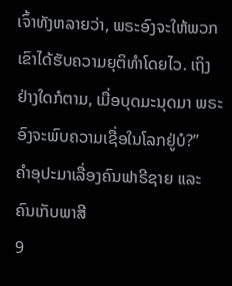ເຈົ້າທັງຫລາຍວ່າ, ພຣະອົງຈະໃຫ້ພວກເຂົາໄດ້ຮັບຄວາມຍຸຕິທຳໂດຍໄວ. ເຖິງຢ່າງໃດກໍຕາມ, ເມື່ອບຸດມະນຸດມາ ພຣະອົງຈະພົບຄວາມເຊື່ອໃນໂລກຢູ່ບໍ?”
ຄຳອຸປະມາເລື່ອງຄົນຟາຣີຊາຍ ແລະ ຄົນເກັບພາສີ
9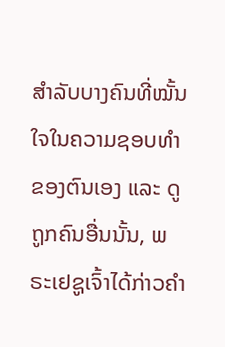ສຳລັບບາງຄົນທີ່ໝັ້ນໃຈໃນຄວາມຊອບທຳຂອງຕົນເອງ ແລະ ດູຖູກຄົນອື່ນນັ້ນ, ພຣະເຢຊູເຈົ້າໄດ້ກ່າວຄຳ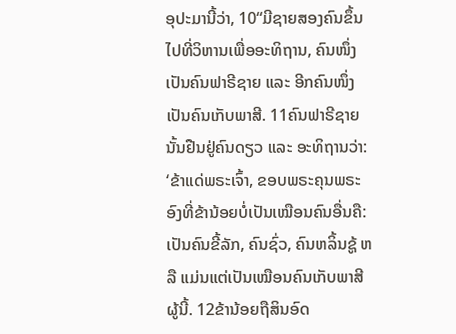ອຸປະມານີ້ວ່າ, 10“ມີຊາຍສອງຄົນຂຶ້ນໄປທີ່ວິຫານເພື່ອອະທິຖານ, ຄົນໜຶ່ງເປັນຄົນຟາຣີຊາຍ ແລະ ອີກຄົນໜຶ່ງເປັນຄົນເກັບພາສີ. 11ຄົນຟາຣີຊາຍນັ້ນຢືນຢູ່ຄົນດຽວ ແລະ ອະທິຖານວ່າ: ‘ຂ້າແດ່ພຣະເຈົ້າ, ຂອບພຣະຄຸນພຣະອົງທີ່ຂ້ານ້ອຍບໍ່ເປັນເໝືອນຄົນອື່ນຄື: ເປັນຄົນຂີ້ລັກ, ຄົນຊົ່ວ, ຄົນຫລິ້ນຊູ້ ຫລື ແມ່ນແຕ່ເປັນເໝືອນຄົນເກັບພາສີຜູ້ນີ້. 12ຂ້ານ້ອຍຖືສິນອົດ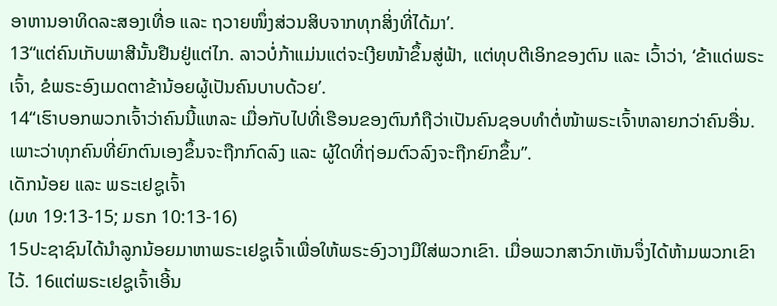ອາຫານອາທິດລະສອງເທື່ອ ແລະ ຖວາຍໜຶ່ງສ່ວນສິບຈາກທຸກສິ່ງທີ່ໄດ້ມາ’.
13“ແຕ່ຄົນເກັບພາສີນັ້ນຢືນຢູ່ແຕ່ໄກ. ລາວບໍ່ກ້າແມ່ນແຕ່ຈະເງີຍໜ້າຂຶ້ນສູ່ຟ້າ, ແຕ່ທຸບຕີເອິກຂອງຕົນ ແລະ ເວົ້າວ່າ, ‘ຂ້າແດ່ພຣະເຈົ້າ, ຂໍພຣະອົງເມດຕາຂ້ານ້ອຍຜູ້ເປັນຄົນບາບດ້ວຍ’.
14“ເຮົາບອກພວກເຈົ້າວ່າຄົນນີ້ແຫລະ ເມື່ອກັບໄປທີ່ເຮືອນຂອງຕົນກໍຖືວ່າເປັນຄົນຊອບທຳຕໍ່ໜ້າພຣະເຈົ້າຫລາຍກວ່າຄົນອື່ນ. ເພາະວ່າທຸກຄົນທີ່ຍົກຕົນເອງຂຶ້ນຈະຖືກກົດລົງ ແລະ ຜູ້ໃດທີ່ຖ່ອມຕົວລົງຈະຖືກຍົກຂຶ້ນ”.
ເດັກນ້ອຍ ແລະ ພຣະເຢຊູເຈົ້າ
(ມທ 19:13-15; ມຣກ 10:13-16)
15ປະຊາຊົນໄດ້ນຳລູກນ້ອຍມາຫາພຣະເຢຊູເຈົ້າເພື່ອໃຫ້ພຣະອົງວາງມືໃສ່ພວກເຂົາ. ເມື່ອພວກສາວົກເຫັນຈຶ່ງໄດ້ຫ້າມພວກເຂົາໄວ້. 16ແຕ່ພຣະເຢຊູເຈົ້າເອີ້ນ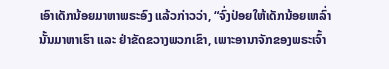ເອົາເດັກນ້ອຍມາຫາພຣະອົງ ແລ້ວກ່າວວ່າ, “ຈົ່ງປ່ອຍໃຫ້ເດັກນ້ອຍເຫລົ່ານັ້ນມາຫາເຮົາ ແລະ ຢ່າຂັດຂວາງພວກເຂົາ, ເພາະອານາຈັກຂອງພຣະເຈົ້າ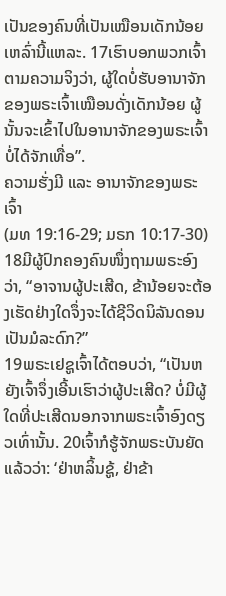ເປັນຂອງຄົນທີ່ເປັນເໝືອນເດັກນ້ອຍເຫລົ່ານີ້ແຫລະ. 17ເຮົາບອກພວກເຈົ້າຕາມຄວາມຈິງວ່າ, ຜູ້ໃດບໍ່ຮັບອານາຈັກຂອງພຣະເຈົ້າເໝືອນດັ່ງເດັກນ້ອຍ ຜູ້ນັ້ນຈະເຂົ້າໄປໃນອານາຈັກຂອງພຣະເຈົ້າບໍ່ໄດ້ຈັກເທື່ອ”.
ຄວາມຮັ່ງມີ ແລະ ອານາຈັກຂອງພຣະເຈົ້າ
(ມທ 19:16-29; ມຣກ 10:17-30)
18ມີຜູ້ປົກຄອງຄົນໜຶ່ງຖາມພຣະອົງວ່າ, “ອາຈານຜູ້ປະເສີດ, ຂ້ານ້ອຍຈະຕ້ອງເຮັດຢ່າງໃດຈຶ່ງຈະໄດ້ຊີວິດນິລັນດອນເປັນມໍລະດົກ?”
19ພຣະເຢຊູເຈົ້າໄດ້ຕອບວ່າ, “ເປັນຫຍັງເຈົ້າຈຶ່ງເອີ້ນເຮົາວ່າຜູ້ປະເສີດ? ບໍ່ມີຜູ້ໃດທີ່ປະເສີດນອກຈາກພຣະເຈົ້າອົງດຽວເທົ່ານັ້ນ. 20ເຈົ້າກໍຮູ້ຈັກພຣະບັນຍັດແລ້ວວ່າ: ‘ຢ່າຫລິ້ນຊູ້, ຢ່າຂ້າ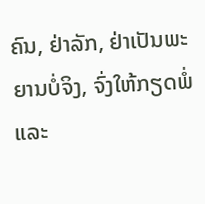ຄົນ, ຢ່າລັກ, ຢ່າເປັນພະຍານບໍ່ຈິງ, ຈົ່ງໃຫ້ກຽດພໍ່ ແລະ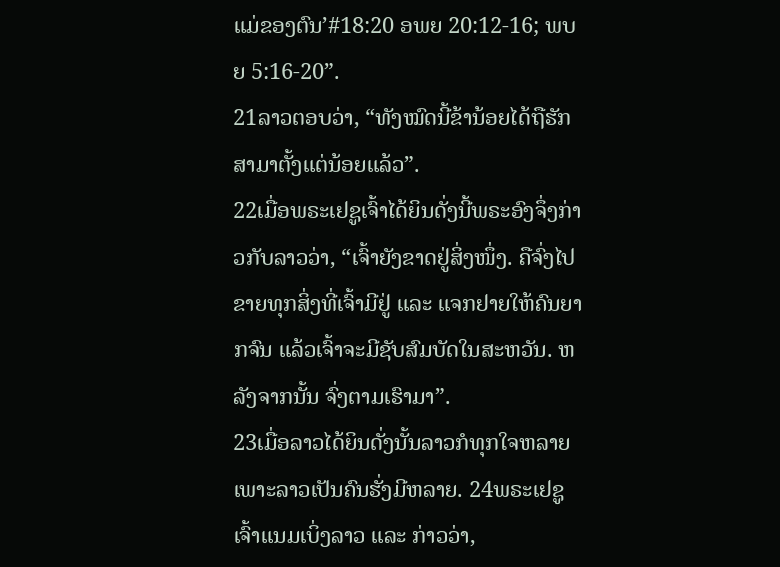ແມ່ຂອງຕົນ’#18:20 ອພຍ 20:12-16; ພບຍ 5:16-20”.
21ລາວຕອບວ່າ, “ທັງໝົດນີ້ຂ້ານ້ອຍໄດ້ຖືຮັກສາມາຕັ້ງແຕ່ນ້ອຍແລ້ວ”.
22ເມື່ອພຣະເຢຊູເຈົ້າໄດ້ຍິນດັ່ງນີ້ພຣະອົງຈຶ່ງກ່າວກັບລາວວ່າ, “ເຈົ້າຍັງຂາດຢູ່ສິ່ງໜຶ່ງ. ຄືຈົ່ງໄປຂາຍທຸກສິ່ງທີ່ເຈົ້າມີຢູ່ ແລະ ແຈກຢາຍໃຫ້ຄົນຍາກຈົນ ແລ້ວເຈົ້າຈະມີຊັບສົມບັດໃນສະຫວັນ. ຫລັງຈາກນັ້ນ ຈົ່ງຕາມເຮົາມາ”.
23ເມື່ອລາວໄດ້ຍິນດັ່ງນັ້ນລາວກໍທຸກໃຈຫລາຍ ເພາະລາວເປັນຄົນຮັ່ງມີຫລາຍ. 24ພຣະເຢຊູເຈົ້າແນມເບິ່ງລາວ ແລະ ກ່າວວ່າ,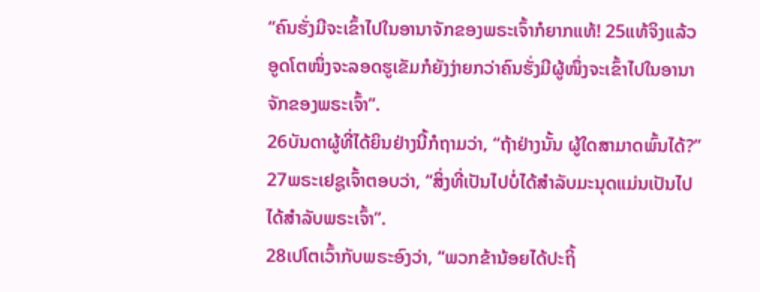“ຄົນຮັ່ງມີຈະເຂົ້າໄປໃນອານາຈັກຂອງພຣະເຈົ້າກໍຍາກແທ້! 25ແທ້ຈິງແລ້ວ ອູດໂຕໜຶ່ງຈະລອດຮູເຂັມກໍຍັງງ່າຍກວ່າຄົນຮັ່ງມີຜູ້ໜຶ່ງຈະເຂົ້າໄປໃນອານາຈັກຂອງພຣະເຈົ້າ”.
26ບັນດາຜູ້ທີ່ໄດ້ຍິນຢ່າງນີ້ກໍຖາມວ່າ, “ຖ້າຢ່າງນັ້ນ ຜູ້ໃດສາມາດພົ້ນໄດ້?”
27ພຣະເຢຊູເຈົ້າຕອບວ່າ, “ສິ່ງທີ່ເປັນໄປບໍ່ໄດ້ສຳລັບມະນຸດແມ່ນເປັນໄປໄດ້ສຳລັບພຣະເຈົ້າ”.
28ເປໂຕເວົ້າກັບພຣະອົງວ່າ, “ພວກຂ້ານ້ອຍໄດ້ປະຖິ້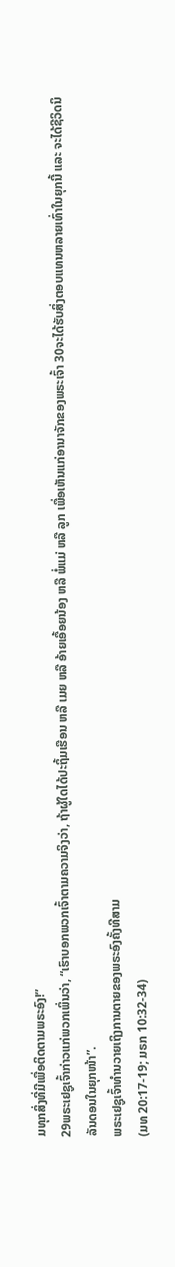ມທຸກສິ່ງທີ່ມີເພື່ອຕິດຕາມພຣະອົງ!”
29ພຣະເຢຊູເຈົ້າກ່າວແກ່ພວກເພິ່ນວ່າ, “ເຮົາບອກພວກເຈົ້າຕາມຄວາມຈິງວ່າ, ຖ້າຜູ້ໃດໄດ້ປະຖິ້ມເຮືອນ ຫລື ເມຍ ຫລື ອ້າຍເອື້ອຍນ້ອງ ຫລື ພໍ່ແມ່ ຫລື ລູກ ເພື່ອເຫັນແກ່ອານາຈັກຂອງພຣະເຈົ້າ 30ຈະໄດ້ຮັບສິ່ງຕອບແທນຫລາຍເທົ່າໃນຍຸກນີ້ ແລະ ຈະໄດ້ຊີວິດນິລັນດອນໃນຍຸກໜ້າ”.
ພຣະເຢຊູເຈົ້າທຳນວາຍເຖິງການຕາຍຂອງພຣະອົງຄັ້ງທີສາມ
(ມທ 20:17-19; ມຣກ 10:32-34)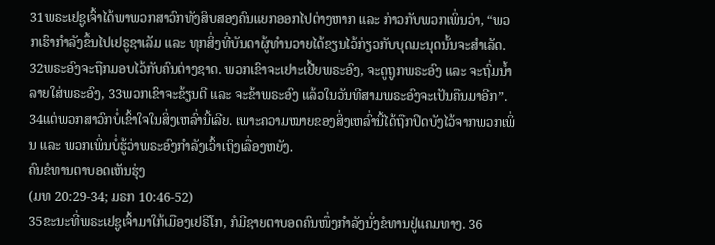31ພຣະເຢຊູເຈົ້າໄດ້ພາພວກສາວົກທັງສິບສອງຄົນແຍກອອກໄປຕ່າງຫາກ ແລະ ກ່າວກັບພວກເພິ່ນວ່າ, “ພວກເຮົາກຳລັງຂຶ້ນໄປເຢຣູຊາເລັມ ແລະ ທຸກສິ່ງທີ່ບັນດາຜູ້ທຳນວາຍໄດ້ຂຽນໄວ້ກ່ຽວກັບບຸດມະນຸດນັ້ນຈະສຳເລັດ. 32ພຣະອົງຈະຖືກມອບໄວ້ກັບຄົນຕ່າງຊາດ. ພວກເຂົາຈະເຢາະເຢີ້ຍພຣະອົງ, ຈະດູຖູກພຣະອົງ ແລະ ຈະຖົ່ມນ້ຳລາຍໃສ່ພຣະອົງ, 33ພວກເຂົາຈະຂ້ຽນຕີ ແລະ ຈະຂ້າພຣະອົງ ແລ້ວໃນວັນທີສາມພຣະອົງຈະເປັນຄືນມາອີກ”.
34ແຕ່ພວກສາວົກບໍ່ເຂົ້າໃຈໃນສິ່ງເຫລົ່ານີ້ເລີຍ. ເພາະຄວາມໝາຍຂອງສິ່ງເຫລົ່ານີ້ໄດ້ຖືກປິດບັງໄວ້ຈາກພວກເພິ່ນ ແລະ ພວກເພິ່ນບໍ່ຮູ້ວ່າພຣະອົງກຳລັງເວົ້າເຖິງເລື່ອງຫຍັງ.
ຄົນຂໍທານຕາບອດເຫັນຮຸ່ງ
(ມທ 20:29-34; ມຣກ 10:46-52)
35ຂະນະທີ່ພຣະເຢຊູເຈົ້າມາໃກ້ເມືອງເຢຣີໂກ, ກໍມີຊາຍຕາບອດຄົນໜຶ່ງກຳລັງນັ່ງຂໍທານຢູ່ແຄມທາງ. 36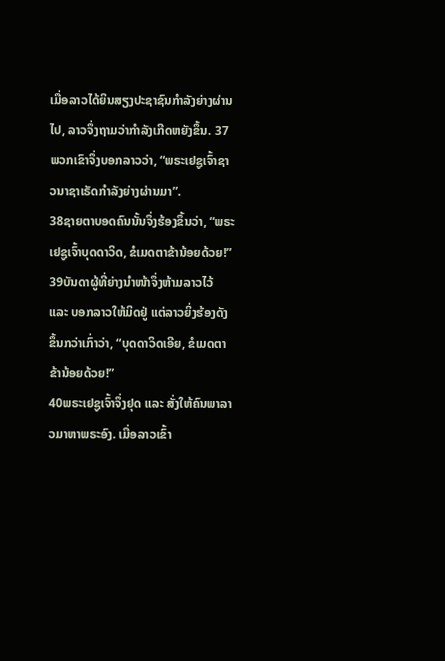ເມື່ອລາວໄດ້ຍິນສຽງປະຊາຊົນກຳລັງຍ່າງຜ່ານໄປ, ລາວຈຶ່ງຖາມວ່າກຳລັງເກີດຫຍັງຂຶ້ນ. 37ພວກເຂົາຈຶ່ງບອກລາວວ່າ, “ພຣະເຢຊູເຈົ້າຊາວນາຊາເຣັດກຳລັງຍ່າງຜ່ານມາ”.
38ຊາຍຕາບອດຄົນນັ້ນຈຶ່ງຮ້ອງຂຶ້ນວ່າ, “ພຣະເຢຊູເຈົ້າບຸດດາວິດ, ຂໍເມດຕາຂ້ານ້ອຍດ້ວຍ!”
39ບັນດາຜູ້ທີ່ຍ່າງນຳໜ້າຈຶ່ງຫ້າມລາວໄວ້ ແລະ ບອກລາວໃຫ້ມິດຢູ່ ແຕ່ລາວຍິ່ງຮ້ອງດັງຂຶ້ນກວ່າເກົ່າວ່າ, “ບຸດດາວິດເອີຍ, ຂໍເມດຕາຂ້ານ້ອຍດ້ວຍ!”
40ພຣະເຢຊູເຈົ້າຈຶ່ງຢຸດ ແລະ ສັ່ງໃຫ້ຄົນພາລາວມາຫາພຣະອົງ. ເມື່ອລາວເຂົ້າ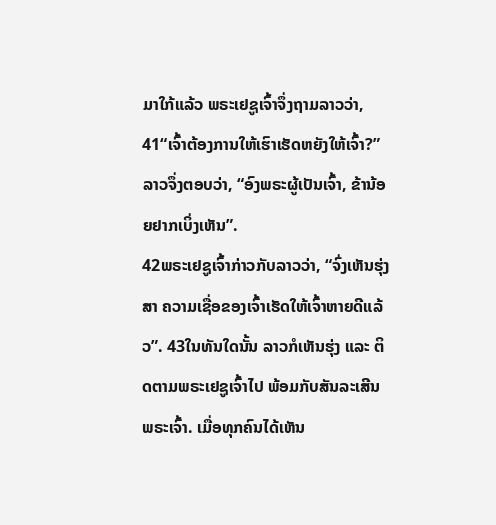ມາໃກ້ແລ້ວ ພຣະເຢຊູເຈົ້າຈຶ່ງຖາມລາວວ່າ, 41“ເຈົ້າຕ້ອງການໃຫ້ເຮົາເຮັດຫຍັງໃຫ້ເຈົ້າ?”
ລາວຈຶ່ງຕອບວ່າ, “ອົງພຣະຜູ້ເປັນເຈົ້າ, ຂ້ານ້ອຍຢາກເບິ່ງເຫັນ”.
42ພຣະເຢຊູເຈົ້າກ່າວກັບລາວວ່າ, “ຈົ່ງເຫັນຮຸ່ງສາ ຄວາມເຊື່ອຂອງເຈົ້າເຮັດໃຫ້ເຈົ້າຫາຍດີແລ້ວ”. 43ໃນທັນໃດນັ້ນ ລາວກໍເຫັນຮຸ່ງ ແລະ ຕິດຕາມພຣະເຢຊູເຈົ້າໄປ ພ້ອມກັບສັນລະເສີນພຣະເຈົ້າ. ເມື່ອທຸກຄົນໄດ້ເຫັນ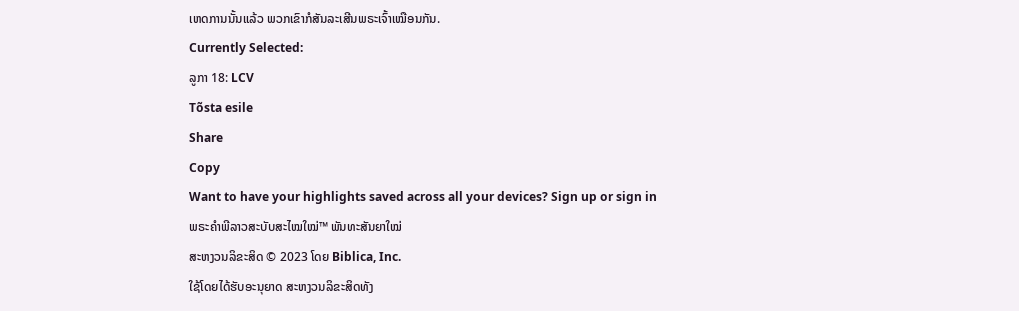ເຫດການນັ້ນແລ້ວ ພວກເຂົາກໍສັນລະເສີນພຣະເຈົ້າເໝືອນກັນ.
Currently Selected:
ລູກາ 18: LCV
Tõsta esile
Share
Copy
Want to have your highlights saved across all your devices? Sign up or sign in
ພຣະຄຳພີລາວສະບັບສະໄໝໃໝ່™ ພັນທະສັນຍາໃໝ່
ສະຫງວນລິຂະສິດ © 2023 ໂດຍ Biblica, Inc.
ໃຊ້ໂດຍໄດ້ຮັບອະນຸຍາດ ສະຫງວນລິຂະສິດທັງ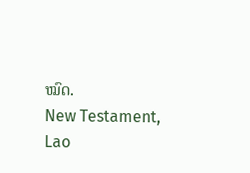ໝົດ.
New Testament, Lao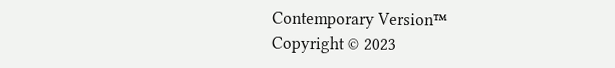Contemporary Version™
Copyright © 2023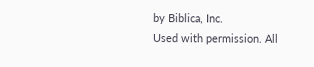by Biblica, Inc.
Used with permission. All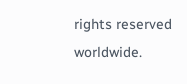rights reserved worldwide.